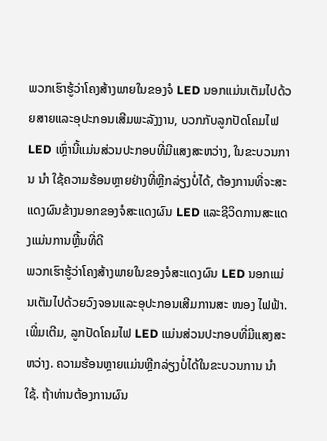ພວກເຮົາຮູ້ວ່າໂຄງສ້າງພາຍໃນຂອງຈໍ LED ນອກແມ່ນເຕັມໄປດ້ວຍສາຍແລະອຸປະກອນເສີມພະລັງງານ, ບວກກັບລູກປັດໂຄມໄຟ LED ເຫຼົ່ານີ້ແມ່ນສ່ວນປະກອບທີ່ມີແສງສະຫວ່າງ, ໃນຂະບວນການ ນຳ ໃຊ້ຄວາມຮ້ອນຫຼາຍຢ່າງທີ່ຫຼີກລ່ຽງບໍ່ໄດ້, ຕ້ອງການທີ່ຈະສະແດງຜົນຂ້າງນອກຂອງຈໍສະແດງຜົນ LED ແລະຊີວິດການສະແດງແມ່ນການຫຼີ້ນທີ່ດີ
ພວກເຮົາຮູ້ວ່າໂຄງສ້າງພາຍໃນຂອງຈໍສະແດງຜົນ LED ນອກແມ່ນເຕັມໄປດ້ວຍວົງຈອນແລະອຸປະກອນເສີມການສະ ໜອງ ໄຟຟ້າ. ເພີ່ມເຕີມ, ລູກປັດໂຄມໄຟ LED ແມ່ນສ່ວນປະກອບທີ່ມີແສງສະຫວ່າງ. ຄວາມຮ້ອນຫຼາຍແມ່ນຫຼີກລ່ຽງບໍ່ໄດ້ໃນຂະບວນການ ນຳ ໃຊ້. ຖ້າທ່ານຕ້ອງການຜົນ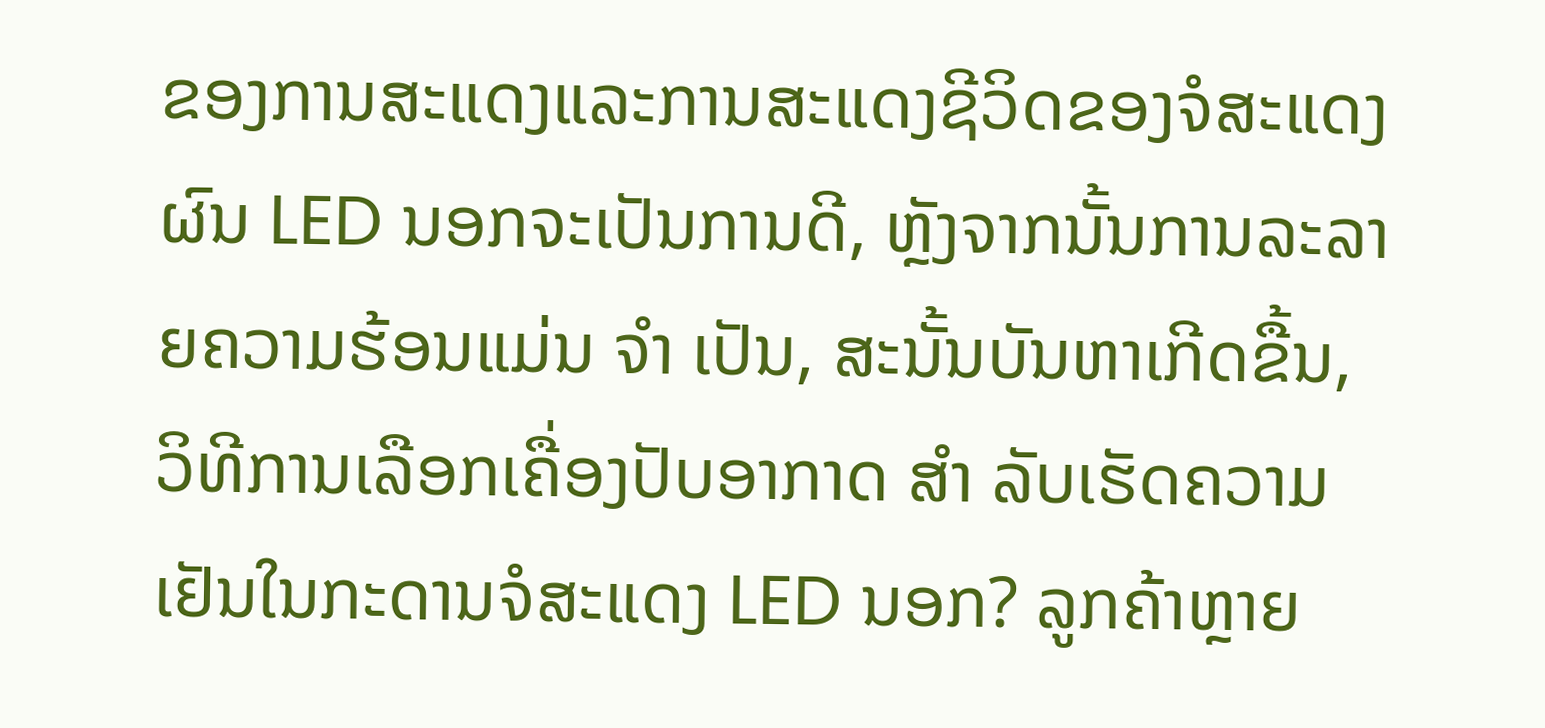ຂອງການສະແດງແລະການສະແດງຊີວິດຂອງຈໍສະແດງຜົນ LED ນອກຈະເປັນການດີ, ຫຼັງຈາກນັ້ນການລະລາຍຄວາມຮ້ອນແມ່ນ ຈຳ ເປັນ, ສະນັ້ນບັນຫາເກີດຂື້ນ, ວິທີການເລືອກເຄື່ອງປັບອາກາດ ສຳ ລັບເຮັດຄວາມເຢັນໃນກະດານຈໍສະແດງ LED ນອກ? ລູກຄ້າຫຼາຍ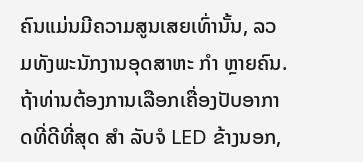ຄົນແມ່ນມີຄວາມສູນເສຍເທົ່ານັ້ນ, ລວມທັງພະນັກງານອຸດສາຫະ ກຳ ຫຼາຍຄົນ.
ຖ້າທ່ານຕ້ອງການເລືອກເຄື່ອງປັບອາກາດທີ່ດີທີ່ສຸດ ສຳ ລັບຈໍ LED ຂ້າງນອກ,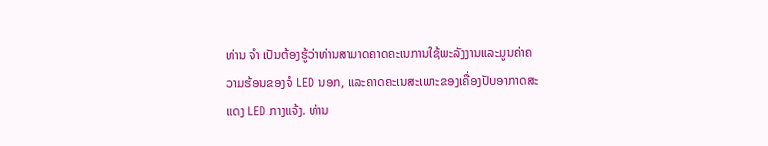ທ່ານ ຈຳ ເປັນຕ້ອງຮູ້ວ່າທ່ານສາມາດຄາດຄະເນການໃຊ້ພະລັງງານແລະມູນຄ່າຄວາມຮ້ອນຂອງຈໍ LED ນອກ, ແລະຄາດຄະເນສະເພາະຂອງເຄື່ອງປັບອາກາດສະແດງ LED ກາງແຈ້ງ. ທ່ານ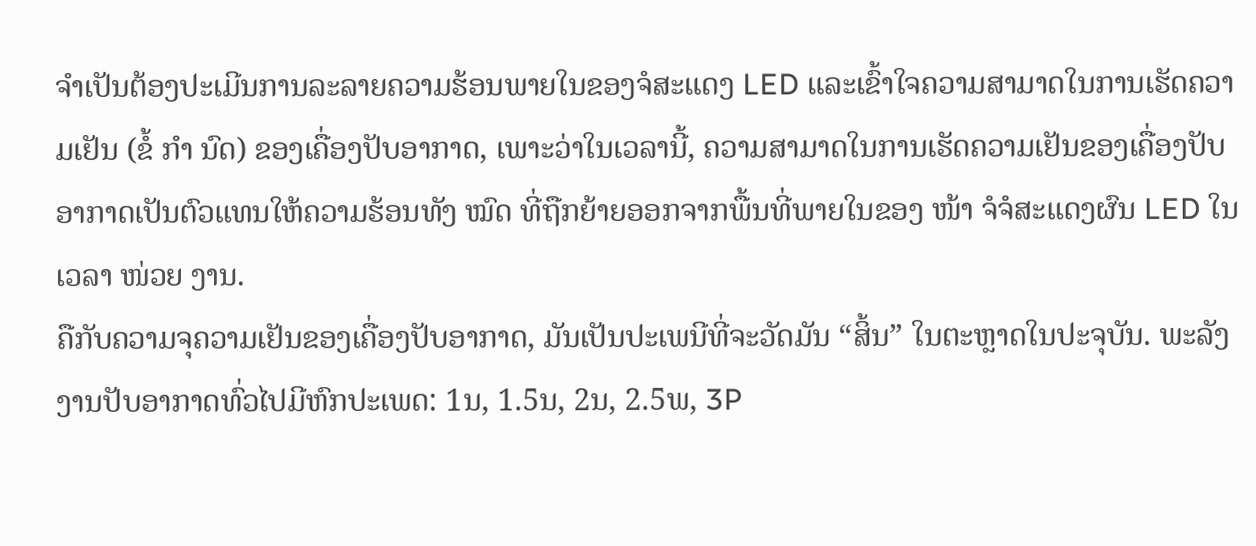ຈໍາເປັນຕ້ອງປະເມີນການລະລາຍຄວາມຮ້ອນພາຍໃນຂອງຈໍສະແດງ LED ແລະເຂົ້າໃຈຄວາມສາມາດໃນການເຮັດຄວາມເຢັນ (ຂໍ້ ກຳ ນົດ) ຂອງເຄື່ອງປັບອາກາດ, ເພາະວ່າໃນເວລານີ້, ຄວາມສາມາດໃນການເຮັດຄວາມເຢັນຂອງເຄື່ອງປັບອາກາດເປັນຕົວແທນໃຫ້ຄວາມຮ້ອນທັງ ໝົດ ທີ່ຖືກຍ້າຍອອກຈາກພື້ນທີ່ພາຍໃນຂອງ ໜ້າ ຈໍຈໍສະແດງຜົນ LED ໃນເວລາ ໜ່ວຍ ງານ.
ຄືກັບຄວາມຈຸຄວາມເຢັນຂອງເຄື່ອງປັບອາກາດ, ມັນເປັນປະເພນີທີ່ຈະວັດມັນ “ສິ້ນ” ໃນຕະຫຼາດໃນປະຈຸບັນ. ພະລັງງານປັບອາກາດທົ່ວໄປມີຫົກປະເພດ: 1ນ, 1.5ນ, 2ນ, 2.5ພ, 3P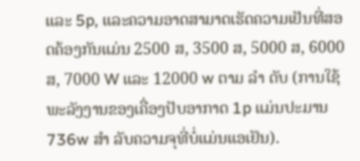ແລະ 5p, ແລະຄວາມອາດສາມາດເຮັດຄວາມເຢັນທີ່ສອດຄ້ອງກັນແມ່ນ 2500 ສ, 3500 ສ, 5000 ສ, 6000 ສ, 7000 W ແລະ 12000 w ຕາມ ລຳ ດັບ (ການໃຊ້ພະລັງງານຂອງເຄື່ອງປັບອາກາດ 1p ແມ່ນປະມານ 736w ສຳ ລັບຄວາມຈຸທີ່ບໍ່ແມ່ນແອເຢັນ).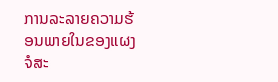ການລະລາຍຄວາມຮ້ອນພາຍໃນຂອງແຜງຈໍສະ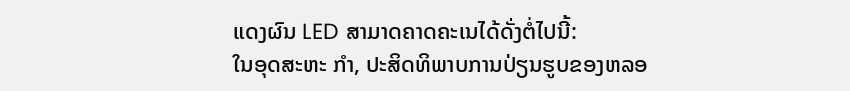ແດງຜົນ LED ສາມາດຄາດຄະເນໄດ້ດັ່ງຕໍ່ໄປນີ້:
ໃນອຸດສະຫະ ກຳ, ປະສິດທິພາບການປ່ຽນຮູບຂອງຫລອ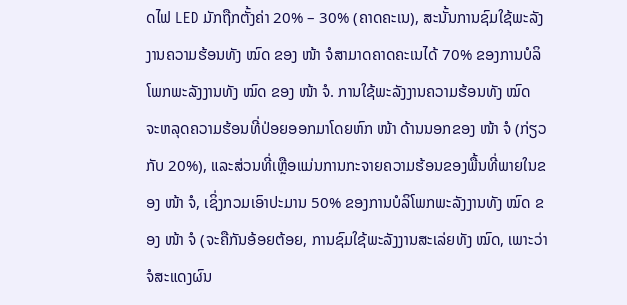ດໄຟ LED ມັກຖືກຕັ້ງຄ່າ 20% – 30% (ຄາດຄະເນ), ສະນັ້ນການຊົມໃຊ້ພະລັງງານຄວາມຮ້ອນທັງ ໝົດ ຂອງ ໜ້າ ຈໍສາມາດຄາດຄະເນໄດ້ 70% ຂອງການບໍລິໂພກພະລັງງານທັງ ໝົດ ຂອງ ໜ້າ ຈໍ. ການໃຊ້ພະລັງງານຄວາມຮ້ອນທັງ ໝົດ ຈະຫລຸດຄວາມຮ້ອນທີ່ປ່ອຍອອກມາໂດຍຫົກ ໜ້າ ດ້ານນອກຂອງ ໜ້າ ຈໍ (ກ່ຽວກັບ 20%), ແລະສ່ວນທີ່ເຫຼືອແມ່ນການກະຈາຍຄວາມຮ້ອນຂອງພື້ນທີ່ພາຍໃນຂອງ ໜ້າ ຈໍ, ເຊິ່ງກວມເອົາປະມານ 50% ຂອງການບໍລິໂພກພະລັງງານທັງ ໝົດ ຂອງ ໜ້າ ຈໍ (ຈະຄືກັນອ້ອຍຕ້ອຍ, ການຊົມໃຊ້ພະລັງງານສະເລ່ຍທັງ ໝົດ, ເພາະວ່າຈໍສະແດງຜົນ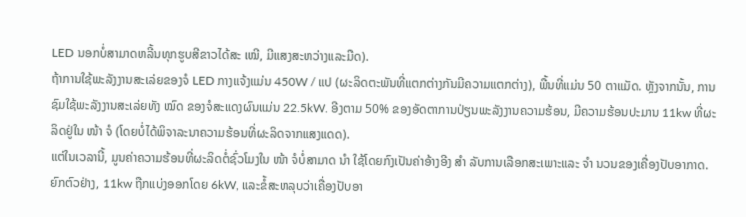LED ນອກບໍ່ສາມາດຫລີ້ນທຸກຮູບສີຂາວໄດ້ສະ ເໝີ, ມີແສງສະຫວ່າງແລະມືດ).
ຖ້າການໃຊ້ພະລັງງານສະເລ່ຍຂອງຈໍ LED ກາງແຈ້ງແມ່ນ 450W / ແປ (ຜະລິດຕະພັນທີ່ແຕກຕ່າງກັນມີຄວາມແຕກຕ່າງ), ພື້ນທີ່ແມ່ນ 50 ຕາແມັດ. ຫຼັງຈາກນັ້ນ, ການຊົມໃຊ້ພະລັງງານສະເລ່ຍທັງ ໝົດ ຂອງຈໍສະແດງຜົນແມ່ນ 22.5kW. ອີງຕາມ 50% ຂອງອັດຕາການປ່ຽນພະລັງງານຄວາມຮ້ອນ, ມີຄວາມຮ້ອນປະມານ 11kw ທີ່ຜະລິດຢູ່ໃນ ໜ້າ ຈໍ (ໂດຍບໍ່ໄດ້ພິຈາລະນາຄວາມຮ້ອນທີ່ຜະລິດຈາກແສງແດດ).
ແຕ່ໃນເວລານີ້, ມູນຄ່າຄວາມຮ້ອນທີ່ຜະລິດຕໍ່ຊົ່ວໂມງໃນ ໜ້າ ຈໍບໍ່ສາມາດ ນຳ ໃຊ້ໂດຍກົງເປັນຄ່າອ້າງອີງ ສຳ ລັບການເລືອກສະເພາະແລະ ຈຳ ນວນຂອງເຄື່ອງປັບອາກາດ. ຍົກຕົວຢ່າງ, 11kw ຖືກແບ່ງອອກໂດຍ 6kW, ແລະຂໍ້ສະຫລຸບວ່າເຄື່ອງປັບອາ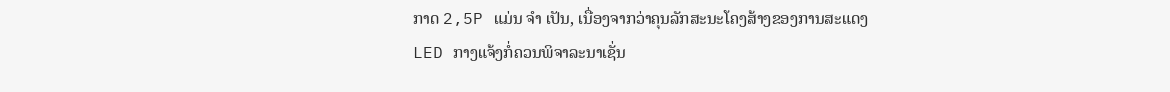ກາດ 2,5P ແມ່ນ ຈຳ ເປັນ, ເນື່ອງຈາກວ່າຄຸນລັກສະນະໂຄງສ້າງຂອງການສະແດງ LED ກາງແຈ້ງກໍ່ຄວນພິຈາລະນາເຊັ່ນ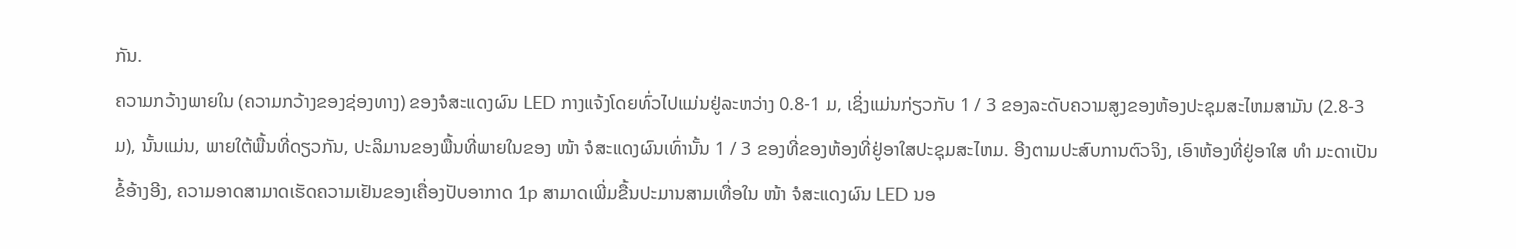ກັນ.
ຄວາມກວ້າງພາຍໃນ (ຄວາມກວ້າງຂອງຊ່ອງທາງ) ຂອງຈໍສະແດງຜົນ LED ກາງແຈ້ງໂດຍທົ່ວໄປແມ່ນຢູ່ລະຫວ່າງ 0.8-1 ມ, ເຊິ່ງແມ່ນກ່ຽວກັບ 1 / 3 ຂອງລະດັບຄວາມສູງຂອງຫ້ອງປະຊຸມສະໄຫມສາມັນ (2.8-3 ມ), ນັ້ນແມ່ນ, ພາຍໃຕ້ພື້ນທີ່ດຽວກັນ, ປະລິມານຂອງພື້ນທີ່ພາຍໃນຂອງ ໜ້າ ຈໍສະແດງຜົນເທົ່ານັ້ນ 1 / 3 ຂອງທີ່ຂອງຫ້ອງທີ່ຢູ່ອາໃສປະຊຸມສະໄຫມ. ອີງຕາມປະສົບການຕົວຈິງ, ເອົາຫ້ອງທີ່ຢູ່ອາໃສ ທຳ ມະດາເປັນຂໍ້ອ້າງອີງ, ຄວາມອາດສາມາດເຮັດຄວາມເຢັນຂອງເຄື່ອງປັບອາກາດ 1p ສາມາດເພີ່ມຂື້ນປະມານສາມເທື່ອໃນ ໜ້າ ຈໍສະແດງຜົນ LED ນອ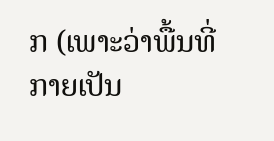ກ (ເພາະວ່າພື້ນທີ່ກາຍເປັນ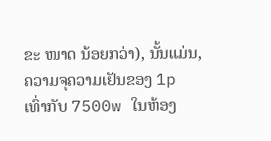ຂະ ໜາດ ນ້ອຍກວ່າ), ນັ້ນແມ່ນ, ຄວາມຈຸຄວາມເຢັນຂອງ 1p ເທົ່າກັບ 7500w ໃນຫ້ອງ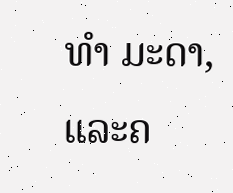ທຳ ມະດາ, ແລະຄ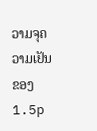ວາມຈຸຄວາມເຢັນຂອງ 1.5p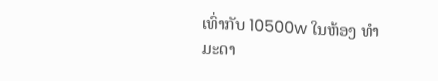ເທົ່າກັບ 10500w ໃນຫ້ອງ ທຳ ມະດາ